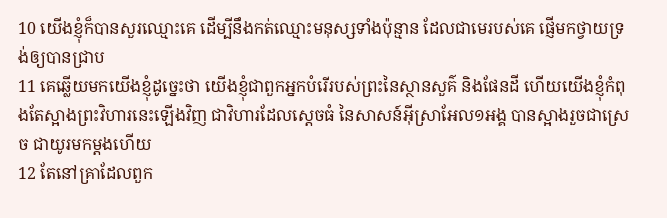10 យើងខ្ញុំក៏បានសួរឈ្មោះគេ ដើម្បីនឹងកត់ឈ្មោះមនុស្សទាំងប៉ុន្មាន ដែលជាមេរបស់គេ ផ្ញើមកថ្វាយទ្រង់ឲ្យបានជ្រាប
11 គេឆ្លើយមកយើងខ្ញុំដូច្នេះថា យើងខ្ញុំជាពួកអ្នកបំរើរបស់ព្រះនៃស្ថានសួគ៌ និងផែនដី ហើយយើងខ្ញុំកំពុងតែស្អាងព្រះវិហារនេះឡើងវិញ ជាវិហារដែលស្តេចធំ នៃសាសន៍អ៊ីស្រាអែល១អង្គ បានស្អាងរួចជាស្រេច ជាយូរមកម្តងហើយ
12 តែនៅគ្រាដែលពួក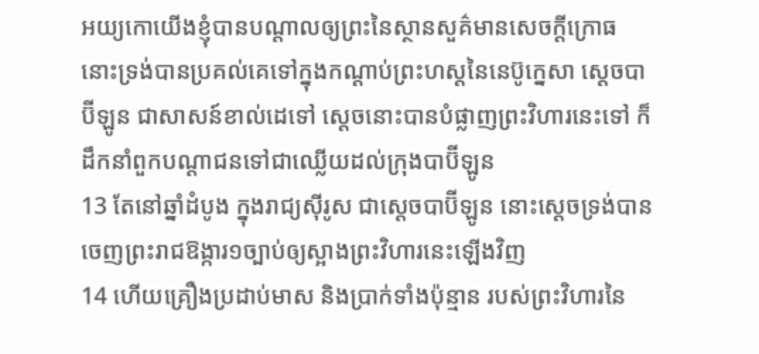អយ្យកោយើងខ្ញុំបានបណ្តាលឲ្យព្រះនៃស្ថានសួគ៌មានសេចក្តីក្រោធ នោះទ្រង់បានប្រគល់គេទៅក្នុងកណ្តាប់ព្រះហស្តនៃនេប៊ូក្នេសា ស្តេចបាប៊ីឡូន ជាសាសន៍ខាល់ដេទៅ ស្តេចនោះបានបំផ្លាញព្រះវិហារនេះទៅ ក៏ដឹកនាំពួកបណ្តាជនទៅជាឈ្លើយដល់ក្រុងបាប៊ីឡូន
13 តែនៅឆ្នាំដំបូង ក្នុងរាជ្យស៊ីរូស ជាស្តេចបាប៊ីឡូន នោះស្តេចទ្រង់បានចេញព្រះរាជឱង្ការ១ច្បាប់ឲ្យស្អាងព្រះវិហារនេះឡើងវិញ
14 ហើយគ្រឿងប្រដាប់មាស និងប្រាក់ទាំងប៉ុន្មាន របស់ព្រះវិហារនៃ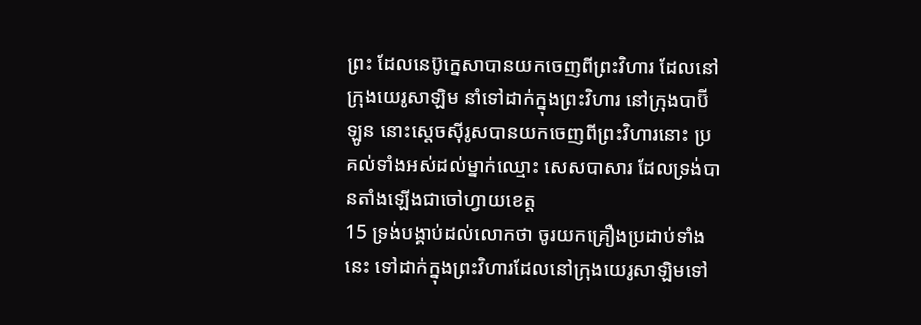ព្រះ ដែលនេប៊ូក្នេសាបានយកចេញពីព្រះវិហារ ដែលនៅក្រុងយេរូសាឡិម នាំទៅដាក់ក្នុងព្រះវិហារ នៅក្រុងបាប៊ីឡូន នោះស្តេចស៊ីរូសបានយកចេញពីព្រះវិហារនោះ ប្រគល់ទាំងអស់ដល់ម្នាក់ឈ្មោះ សេសបាសារ ដែលទ្រង់បានតាំងឡើងជាចៅហ្វាយខេត្ត
15 ទ្រង់បង្គាប់ដល់លោកថា ចូរយកគ្រឿងប្រដាប់ទាំងនេះ ទៅដាក់ក្នុងព្រះវិហារដែលនៅក្រុងយេរូសាឡិមទៅ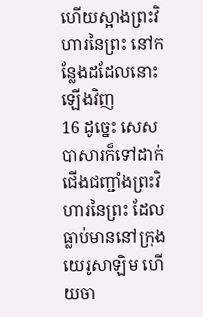ហើយស្អាងព្រះវិហារនៃព្រះ នៅកន្លែងដដែលនោះឡើងវិញ
16 ដូច្នេះ សេសបាសារក៏ទៅដាក់ជើងជញ្ជាំងព្រះវិហារនៃព្រះ ដែលធ្លាប់មាននៅក្រុងយេរូសាឡិម ហើយចា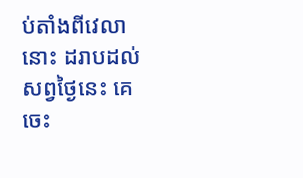ប់តាំងពីវេលានោះ ដរាបដល់សព្វថ្ងៃនេះ គេចេះ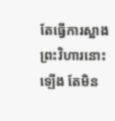តែធ្វើការស្អាងព្រះវិហារនោះឡើង តែមិន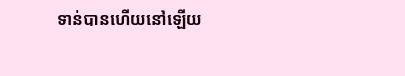ទាន់បានហើយនៅឡើយ